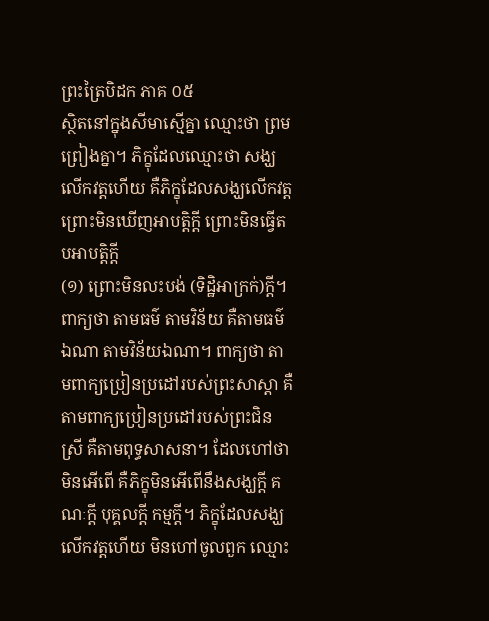ព្រះត្រៃបិដក ភាគ ០៥
ស្ថិតនៅក្នុងសីមាស្មើគ្នា ឈ្មោះថា ព្រមព្រៀងគ្នា។ ភិក្ខុដែលឈ្មោះថា សង្ឃលើកវត្តហើយ គឺភិក្ខុដែលសង្ឃលើកវត្ត ព្រោះមិនឃើញអាបត្តិក្តី ព្រោះមិនធ្វើតបអាបត្តិក្តី
(១) ព្រោះមិនលះបង់ (ទិដ្ឋិអាក្រក់)ក្តី។ ពាក្យថា តាមធម៌ តាមវិន័យ គឺតាមធម៌ឯណា តាមវិន័យឯណា។ ពាក្យថា តាមពាក្យប្រៀនប្រដៅរបស់ព្រះសាស្តា គឺតាមពាក្យប្រៀនប្រដៅរបស់ព្រះជិនស្រី គឺតាមពុទ្ធសាសនា។ ដែលហៅថា មិនអើពើ គឺភិក្ខុមិនអើពើនឹងសង្ឃក្តី គណៈក្តី បុគ្គលក្តី កម្មក្តី។ ភិក្ខុដែលសង្ឃលើកវត្តហើយ មិនហៅចូលពួក ឈ្មោះ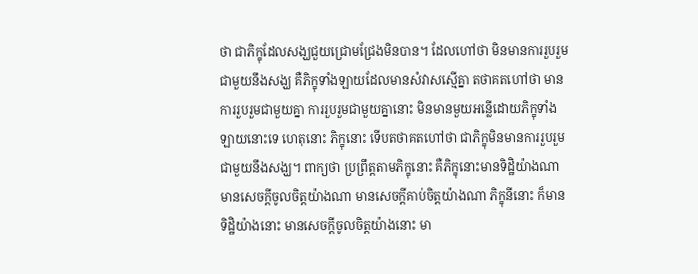ថា ជាភិក្ខុដែលសង្ឃជួយជ្រោមជ្រែងមិនបាន។ ដែលហៅថា មិនមានការរួបរួមជាមួយនឹងសង្ឃ គឺភិក្ខុទាំងឡាយដែលមានសំវាសស្មើគ្នា តថាគតហៅថា មានការរួបរួមជាមួយគ្នា ការរួបរួមជាមួយគ្នានោះ មិនមានមួយអន្លើដោយភិក្ខុទាំងឡាយនោះទេ ហេតុនោះ ភិក្ខុនោះ ទើបតថាគតហៅថា ជាភិក្ខុមិនមានការរួបរួមជាមួយនឹងសង្ឃ។ ពាក្យថា ប្រព្រឹត្តតាមភិក្ខុនោះ គឺភិក្ខុនោះមានទិដ្ឋិយ៉ាងណា មានសេចក្តីចូលចិត្តយ៉ាងណា មានសេចក្តីគាប់ចិត្តយ៉ាងណា ភិក្ខុនីនោះ ក៏មានទិដ្ឋិយ៉ាងនោះ មានសេចក្តីចូលចិត្តយ៉ាងនោះ មា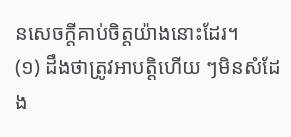នសេចក្តីគាប់ចិត្តយ៉ាងនោះដែរ។
(១) ដឹងថាត្រូវអាបត្តិហើយ ៗមិនសំដែង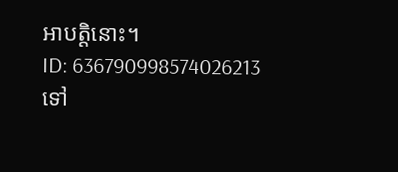អាបត្តិនោះ។
ID: 636790998574026213
ទៅ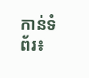កាន់ទំព័រ៖